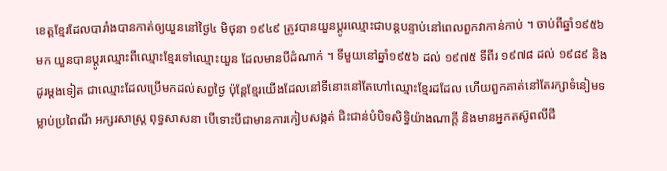ខេត្តខ្មែរដែលបារាំងបានកាត់ឲ្យយួននៅថ្ងៃ៤ មិថុនា ១៩៤៩ ត្រូវបានយួនប្ដូរឈ្មោះជាបន្តបន្ទាប់នៅពេលពួកវាកាន់កាប់ ។ ចាប់ពីឆ្នាំ១៩៥៦មក យួនបានប្ដូរឈ្មោះពីឈ្មោះខ្មែរទៅឈ្មោះយួន ដែលមានបីដំណាក់ ។ ទីមួយនៅឆ្នាំ១៩៥៦ ដល់ ១៩៧៥ ទីពីរ ១៩៧៨ ដល់ ១៩៨៩ និងដូរម្ដងទៀត ជាឈ្មោះដែលប្រើមកដល់សព្វថ្ងៃ ប៉ុន្តែខ្មែរយើងដែលនៅទីនោះនៅតែហៅឈ្មោះខ្មែរដដែល ហើយពួកគាត់នៅតែរក្សាទំនៀមទម្លាប់ប្រពៃណី អក្សរសាស្ត្រ ពុទ្ធសាសនា បើទោះបីជាមានការកៀបសង្កត់ ជិះជាន់បំបិទសិទ្ធិយ៉ាងណាក្ដី និងមានអ្នកតស៊ូពលីជី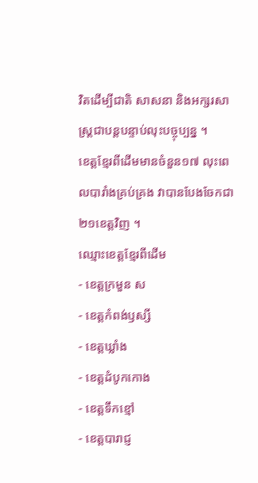វិតដើម្បីជាតិ សាសនា និងអក្សរសាស្ត្រជាបន្តបន្ទាប់លុះបច្ចុប្បន្ន ។
ខេត្តខ្មែរពីដើមមានចំនួន១៧ លុះពេលបារាំងគ្រប់គ្រង វាបានបែងចែកជា២១ខេត្តវិញ ។
ឈ្មោះខេត្តខ្មែរពីដើម
- ខេត្តក្រមួន ស
- ខេត្តកំពង់ឫស្សី
- ខេត្តឃ្លាំង
- ខេត្តដំបូកកោង
- ខេត្តទឹកខ្មៅ
- ខេត្តបារាជ្ញ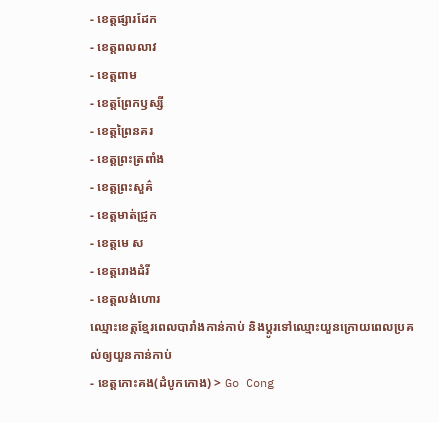- ខេត្តផ្សារដែក
- ខេត្តពលលាវ
- ខេត្តពាម
- ខេត្តព្រែកឫស្សី
- ខេត្តព្រៃនគរ
- ខេត្តព្រះត្រពាំង
- ខេត្តព្រះសួគ៌
- ខេត្តមាត់ជ្រូក
- ខេត្តមេ ស
- ខេត្តរោងដំរី
- ខេត្តលង់ហោរ
ឈ្មោះខេត្តខ្មែរពេលបារាំងកាន់កាប់ និងប្ដូរទៅឈ្មោះយួនក្រោយពេលប្រគល់ឲ្យយួនកាន់កាប់
- ខេត្តកោះគង(ដំបូកកោង) > Go Cong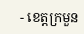- ខេត្តក្រមួន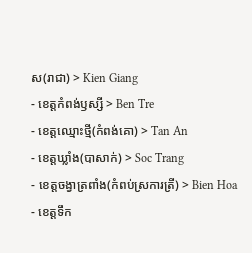ស(រាជា) > Kien Giang
- ខេត្តកំពង់ឫស្សី > Ben Tre
- ខេត្តឈ្មោះថ្មី(កំពង់គោ) > Tan An
- ខេត្តឃ្លាំង(បាសាក់) > Soc Trang
- ខេត្តចង្វាត្រពាំង(កំពប់ស្រការត្រី) > Bien Hoa
- ខេត្តទឹក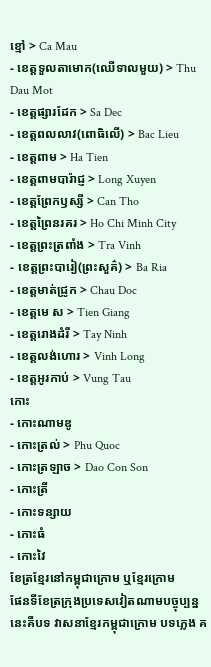ខ្មៅ > Ca Mau
- ខេត្តទួលតាមោក(ឈើទាលមួយ) > Thu Dau Mot
- ខេត្តផ្សារដែក > Sa Dec
- ខេត្តពលលាវ(ពោធិលើ) > Bac Lieu
- ខេត្តពាម > Ha Tien
- ខេត្តពាមបារ៉ាជ្ញ > Long Xuyen
- ខេត្តព្រែកឫស្សី > Can Tho
- ខេត្តព្រៃនរគរ > Ho Chi Minh City
- ខេត្តព្រះត្រពាំង > Tra Vinh
- ខេត្តព្រះបារៀ(ព្រះសួគ៌) > Ba Ria
- ខេត្តមាត់ជ្រូក > Chau Doc
- ខេត្តមេ ស > Tien Giang
- ខេត្តរោងដំរី > Tay Ninh
- ខេត្តលង់ហោរ > Vinh Long
- ខេត្តអូរកាប់ > Vung Tau
កោះ
- កោះណាមឌូ
- កោះត្រល់ > Phu Quoc
- កោះត្រឡាច > Dao Con Son
- កោះត្រី
- កោះទន្សាយ
- កោះធំ
- កោះវៃ
ខែត្រខ្មែរនៅកម្ពុជាក្រោម ឬខ្មែរក្រោម
ផែនទីខែត្រក្រុងប្រទេសវៀតណាមបច្ចុប្បន្ន
នេះគឺបទ វាសនាខ្មែរកម្ពុជាក្រោម បទភ្លេង គ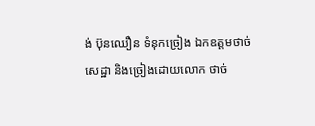ង់ ប៊ុនឈឿន ទំនុកច្រៀង ឯកឧត្ដមថាច់ សេដ្ឋា និងច្រៀងដោយលោក ថាច់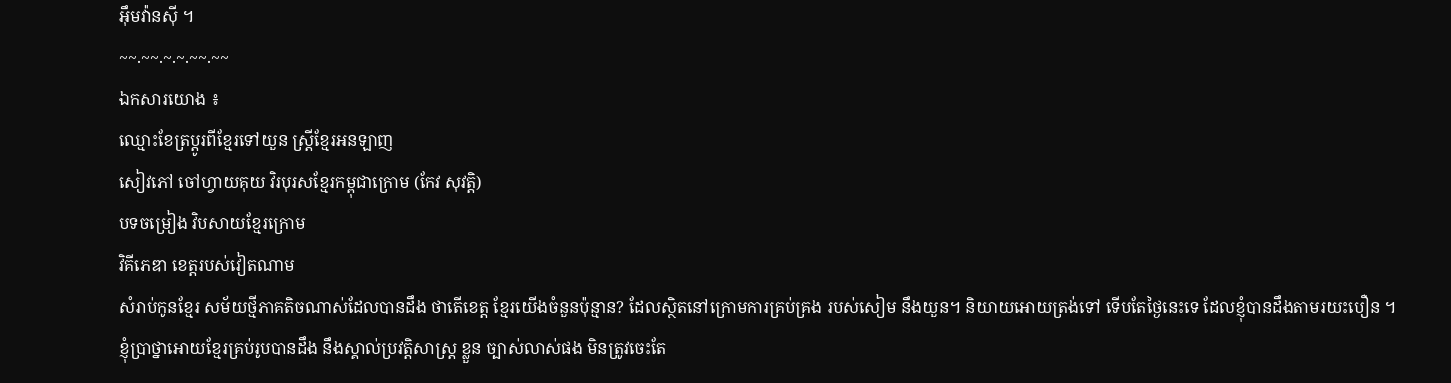អ៊ឹមវ៉ានស៊ី ។
~~.~~.~.~.~~.~~
ឯកសារយោង ៖
ឈ្មោះខែត្រប្ដូរពីខ្មែរទៅយួន ស្ត្រីខ្មែរអនឡាញ
សៀវភៅ ចៅហ្វាយគុយ វិរបុរសខ្មែរកម្ពុជាក្រោម (កែវ សុវត្តិ)
បទចម្រៀង វិបសាយខ្មែរក្រោម
វិគីភេឌា ខេត្តរបស់វៀតណាម
សំរាប់កូនខ្មែរ សម័យថ្មីភាគតិចណាស់ដែលបានដឹង ថាតើខេត្ត ខ្មែរយើងចំនួនប៉ុន្មាន? ដែលស្ថិតនៅក្រោមការគ្រប់គ្រង របស់សៀម នឹងយួន។ និយាយអោយត្រង់ទៅ ទើបតែថ្ងៃនេះទេ ដែលខ្ញុំបានដឹងតាមរយះបឿន ។
ខ្ញុំប្រាថ្នាអោយខ្មែរគ្រប់រូបបានដឹង នឹងស្គាល់ប្រវត្តិសាស្រ្ត ខ្លួន ច្បាស់លាស់ផង មិនត្រូវចេះតែ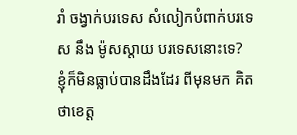រាំ ចង្វាក់បរទេស សំលៀកបំពាក់បរទេស នឹង ម៉ូសស្តាយ បរទេសនោះទេ?
ខ្ញុំក៏មិនធ្លាប់បានដឹងដែរ ពីមុនមក គិតថាខេត្ត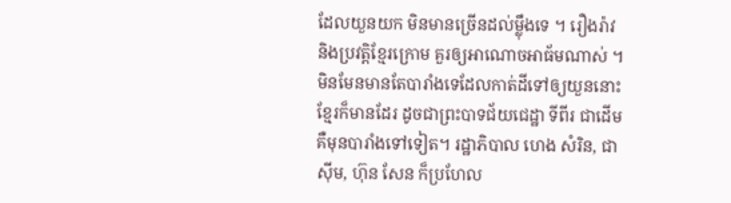ដែលយួនយក មិនមានច្រើនដល់ម្ល៉ឹងទេ ។ រឿងរ៉ាវ និងប្រវត្តិខ្មែរក្រោម គួរឲ្យអាណោចអាធ័មណាស់ ។
មិនមែនមានតែបារាំងទេដែលកាត់ដីទៅឲ្យយួននោះ ខ្មែរក៏មានដែរ ដូចជាព្រះបាទជ័យជេដ្ឋា ទីពីរ ជាដើម គឺមុនបារាំងទៅទៀត។ រដ្ឋាភិបាល ហេង សំរិន, ជា ស៊ីម, ហ៊ុន សែន ក៏ប្រហែល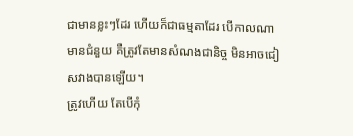ជាមានខ្លះៗដែរ ហើយក៏ជាធម្មតាដែរ បើកាលណាមានជំនួយ គឺត្រូវតែមានសំណងជានិច្ច មិនអាចជៀសវាងបានឡើយ។
ត្រូវហើយ តែបើកុំ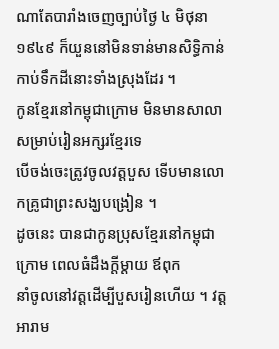ណាតែបារាំងចេញច្បាប់ថ្ងៃ ៤ មិថុនា ១៩៤៩ ក៏យួននៅមិនទាន់មានសិទ្ធិកាន់កាប់ទឹកដីនោះទាំងស្រុងដែរ ។
កូនខ្មែរនៅកម្ពុជាក្រោម មិនមានសាលាសម្រាប់រៀនអក្សរខ្មែរទេ
បើចង់ចេះត្រូវចូលវត្តបួស ទើបមានលោកគ្រូជាព្រះសង្ឃបង្រៀន ។
ដូចនេះ បានជាកូនប្រុសខ្មែរនៅកម្ពុជាក្រោម ពេលធំដឹងក្តីម្តាយ ឪពុក
នាំចូលនៅវត្តដើម្បីបួសរៀនហើយ ។ វត្តអារាម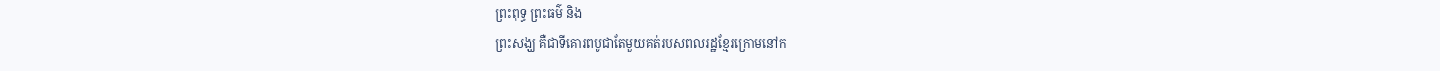ព្រះពុទ្ធ ព្រះធម៌ និង
ព្រះសង្ឃ គឺជាទីគោរពបូជាតែមួយគត់របសពលរដ្ឋខ្មែរក្រោមនៅក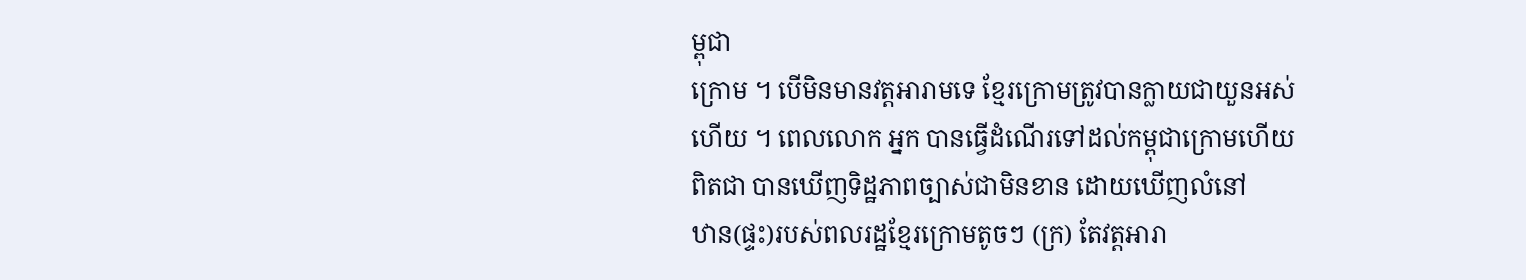ម្ពុជា
ក្រោម ។ បើមិនមានវត្តអារាមទេ ខ្មែរក្រោមត្រូវបានក្លាយជាយួនអស់
ហើយ ។ ពេលលោក អ្នក បានធ្វើដំណើរទៅដល់កម្ពុជាក្រោមហើយ
ពិតជា បានឃើញទិដ្ឋភាពច្បាស់ជាមិនខាន ដោយឃើញលំនៅ
ឋាន(ផ្ទះ)របស់ពលរដ្ឋខ្មែរក្រោមតូចៗ (ក្រ) តែវត្តអារា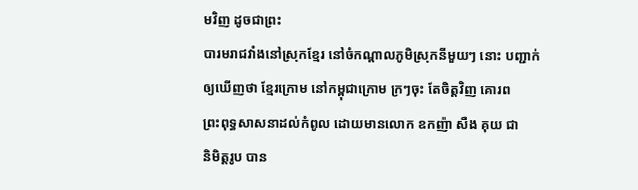មវិញ ដូចជាព្រះ
បារមរាជវាំងនៅស្រុកខ្មែរ នៅចំកណ្តាលភូមិស្រុកនីមួយៗ នោះ បញ្ជាក់
ឲ្យឃើញថា ខ្មែរក្រោម នៅកម្ពុជាក្រោម ក្រៗចុះ តែចិត្តវិញ គោរព
ព្រះពុទ្ធសាសនាដល់កំពូល ដោយមានលោក ឧកញ៉ា សឺង គុយ ជា
និមិត្តរូប បាន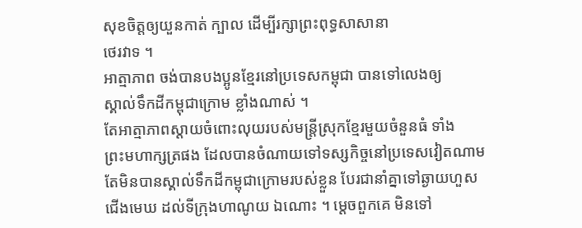សុខចិត្តឲ្យយួនកាត់ ក្បាល ដើម្បីរក្សាព្រះពុទ្ធសាសានា
ថេរវាទ ។
អាត្មាភាព ចង់បានបងប្អូនខ្មែរនៅប្រទេសកម្ពុជា បានទៅលេងឲ្យ
ស្គាល់ទឹកដីកម្ពុជាក្រោម ខ្លាំងណាស់ ។
តែអាត្មាភាពស្តាយចំពោះលុយរបស់មន្ត្រីស្រុកខ្មែរមួយចំនួនធំ ទាំង
ព្រះមហាក្សត្រផង ដែលបានចំណាយទៅទស្សកិច្ចនៅប្រទេសវៀតណាម
តែមិនបានស្គាល់ទឹកដីកម្ពុជាក្រោមរបស់ខ្លួន បែរជានាំគ្នាទៅឆ្ងាយហួស
ជើងមេឃ ដល់ទីក្រុងហាណូយ ឯណោះ ។ ម្តេចពួកគេ មិនទៅ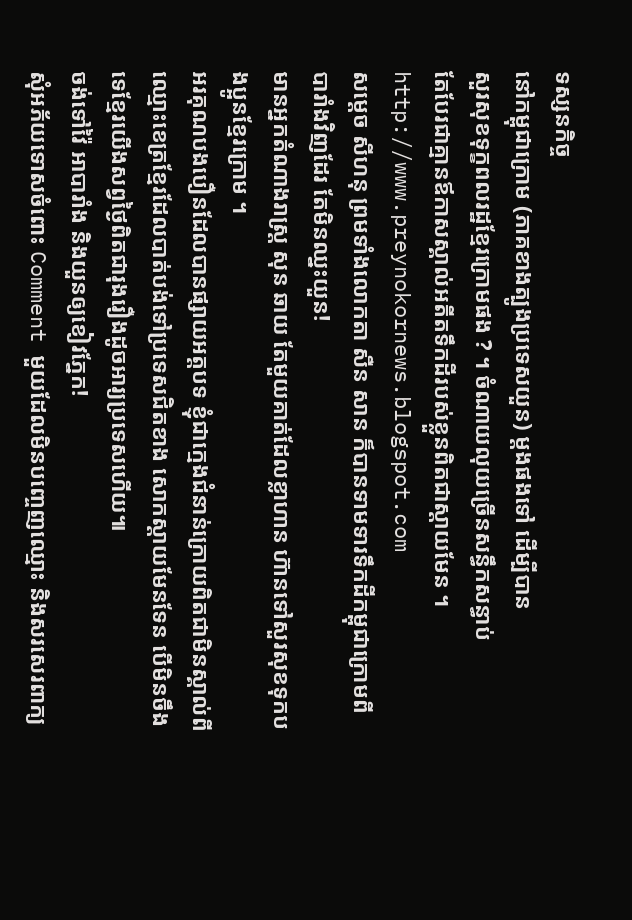ទស្សនកិច្ច
នៅកម្ពុជាក្រោម (ភាគខាងត្បូងប្រទេសយួន) ម្តងផងទៅ ដើម្បីបាន
សួរសុខទុក្ខពលរដ្ឋខ្មែរក្រោមផង ? ។ ចំណាយលុយច្រើនសន្ធឹកសន្ធាប់
តែបែរជាគ្មានឪកាសស្គាល់អតីតទឹកដីរបស់ខ្លួនពិតជាស្តាយមែន ។
http://www.preynokornews.blogspot.com
សម្ដេច សីហនុ ព្រមទាំងលោកតា សឺន សាន ក៏បានទាមទារទឹកដីកម្ពុជាក្រោមពីបារាំងវិញដែរ តែមិនឈ្នះយួន!
មានអ្នកតំណាងរាស្ត្រ សុន ឆាយ តែមួយគាត់ដែលខ្លាហាន ហ៊ានទៅសួរសុខទុកបងប្អូនខ្មែរក្រោម ។
អរគុណបងបឿនដែលបានផ្សាយអត្តបទ ខ្ញុំជាក្មេងជំនាន់ក្រោយពិតជាមិនស្គាល់ពីឈ្មោះខេត្រខ្មែរដែលបាត់បង់ទៅប្រទេសជិតខាង សោកស្តាយមែនទែន បើមិនចឹងទេខ្មែរយើងសព្វថ្ងៃពិតជារុងរឿងដូចអារ្យប្រទេសហើយ៕
ចង់ទៅវ៉ៃ អាបារាំង និងយួនឲ្យខៀវភ្នែក!
សុំអភ័យទោសចំពោះ Comment មួយដែលមិនបញ្ចេញឈ្មោះ និងសរសេរពាក្យ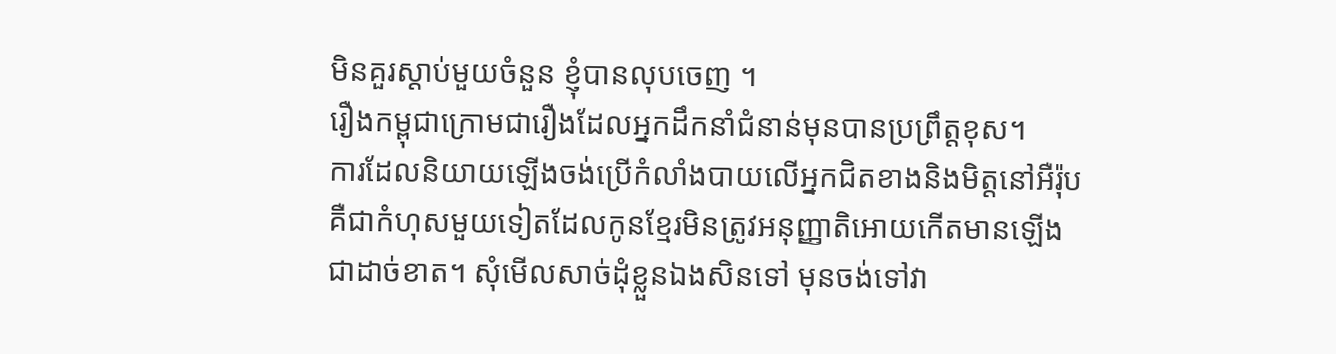មិនគួរស្ដាប់មួយចំនួន ខ្ញុំបានលុបចេញ ។
រឿងកម្ពុជាក្រោមជារឿងដែលអ្នកដឹកនាំជំនាន់មុនបានប្រព្រឹត្តខុស។
ការដែលនិយាយឡើងចង់ប្រើកំលាំងបាយលើអ្នកជិតខាងនិងមិត្តនៅអឺរ៉ុប
គឺជាកំហុសមួយទៀតដែលកូនខ្មែរមិនត្រូវអនុញ្ញាតិអោយកើតមានឡើង
ជាដាច់ខាត។ សុំមើលសាច់ដុំខ្លួនឯងសិនទៅ មុនចង់ទៅវា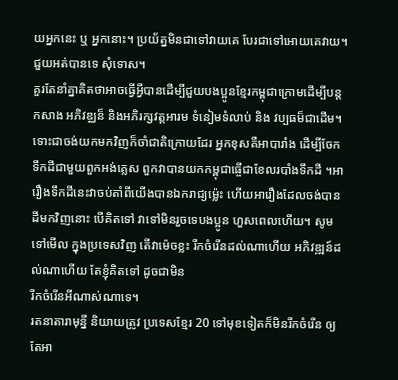យអ្នកនេះ ឬ អ្នកនោះ។ ប្រយ័ត្នមិនជាទៅវាយគេ បែរជាទៅអោយគេវាយ។
ជួយអត់បានទេ សុំទោស។
គួរតែនាំគ្នាគិតថាអាចធ្វើអ្វីបានដើម្បីជួយបងប្អូនខ្មែរកម្ពុជាក្រោមដើម្បីបន្ត
កសាង អភិវឌ្ឈន៏ និងអភិរក្សវត្តអារម ទំនៀមទំលាប់ និង វប្បធម៏ជាដើម។
ទោះជាចង់យកមកវិញក៏ចាំជាតិក្រោយដែរ អ្នកខុសគឺអាបារាំង ដើម្បីចែកទឹកដីជាមួយពួកអង់គ្លេស ពួកវាបានយកកម្ពុជាធ្ចើជាខែលរបាំងទឹកដី ។អារឿងទឹកដីនេះវាចប់តាំពីយើងបានឯករាជ្យម៉្លេះ ហើយអារឿងដែលចង់បានដីមកវិញនោះ បើគិតទៅ វាទៅមិនរួចទេបងប្អូន ហួសពេលហើយ។ សូមទៅមើល ក្នុងប្រទេសវិញ តើវាម៉េចខ្លះ រីកចំរើនដល់ណាហើយ អភិវឌ្ឍន៍ដល់ណាហើយ តែខ្ញុំគិតទៅ ដូចជាមិន
រីកចំរើនអីណាស់ណាទេ។
រតនាតារាមុន្នី និយាយត្រូវ ប្រទេសខ្មែរ 20 ទៅមុខទៀតក៏មិនរីកចំរើន ឲ្យតែអា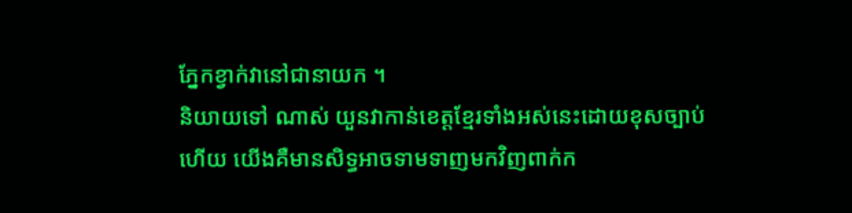ភ្នែកខ្វាក់វានៅជានាយក ។
និយាយទៅ ណាស់ យួនវាកាន់ខេត្តខែ្មរទាំងអស់នេះដោយខុសច្បាប់ ហើយ យើងគឺមានសិទ្ធអាចទាមទាញមកវិញពាក់ក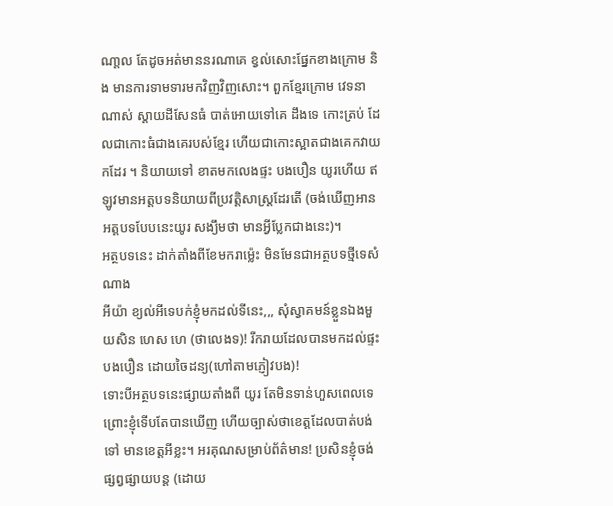ណា្តល តែដូចអត់មាននរណាគេ ខ្វល់សោះផ្នែកខាងក្រោម និង មានការទាមទារមកវិញវិញសោះ។ ពួកខែ្មរក្រោម វេទនាណាស់ ស្តាយដីសែនធំ បាត់អោយទៅគេ ដឹងទេ កោះត្រប់ ដែលជាកោះធំជាងគេរបស់ខែ្មរ ហើយជាកោះស្អាតជាងគេកវាយកដែរ ។ និយាយទៅ ខាតមកលេងផ្ទះ បងបឿន យូរហើយ ឥឡូវមានអត្តបទនិយាយពីប្រវត្តិសាស្រ្តដែរតើ (ចង់ឃើញអានអត្តបទបែបនេះយូរ សង្យឹមថា មានអី្វបែ្លកជាងនេះ)។
អត្ថបទនេះ ដាក់តាំងពីខែមករាម្ល៉េះ មិនមែនជាអត្ថបទថ្មីទេសំណាង
អីយ៉ា ខ្យល់អីទេបក់ខ្ញុំមកដល់ទីនេះ,,, សុំស្វាគមន៍ខ្លួនឯងមួយសិន ហេស ហេ (ថាលេងទ)! រីករាយដែលបានមកដល់ផ្ទះបងបឿន ដោយចៃដន្យ(ហៅតាមភ្ញៀវបង)!
ទោះបីអត្ថបទនេះផ្សាយតាំងពី យូរ តែមិនទាន់ហួសពេលទេព្រោះខ្ញុំទើបតែបានឃើញ ហើយច្បាស់ថាខេត្តដែលបាត់បង់ទៅ មានខេត្តអីខ្លះ។ អរគុណសម្រាប់ព័ត៌មាន! ប្រសិនខ្ញុំចង់ផ្សព្វផ្សាយបន្ត (ដោយ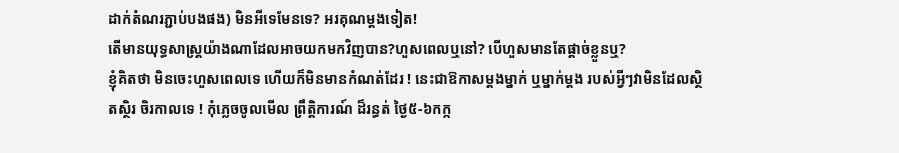ដាក់តំណរភ្ជាប់បងផង) មិនអីទេមែនទេ? អរគុណម្តងទៀត!
តើមានយុទ្ធសាស្រ្តយ៉ាងណាដែលអាចយកមកវិញបាន?ហួសពេលឬនៅ? បើហួសមានតែផ្ដាច់ខ្លួនឬ?
ខ្ញុំគិតថា មិនចេះហួសពេលទេ ហើយក៏មិនមានកំណត់ដែរ ! នេះជាឱកាសម្តងម្នាក់ ឬម្នាក់ម្តង របស់អ្វីៗវាមិនដែលស្ថិតស្ថិរ ចិរកាលទេ ! កុំភ្លេចចូលមើល ព្រឹត្តិការណ៍ ដ៏រន្ធត់ ថ្ងៃ៥-៦កក្ក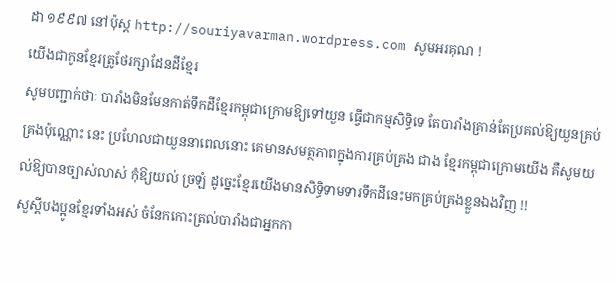ដា ១៩៩៧ នៅប៉ុស្ត http://souriyavarman.wordpress.com សូមអរគុណ !
យើងជាកូនខ្មែរតូ្រថែរក្សាដែនដីខ្មែរ
សូមបញ្ជាក់ថាៈ បារាំងមិនមែនកាត់ទឹកដីខ្មែរកម្ពុជាក្រោមឱ្យទៅយួន ធ្វើជាកម្មសិទ្ធិទេ តែបារាំងគ្រាន់តែប្រគល់ឱ្យយួនគ្រប់គ្រងប៉ុណ្ណោះ នេះ ប្រហែលជាយួននាពេលនោះ គេមានសមត្ថភាពក្នុងការគ្រប់គ្រង ជាង ខ្មែរកម្ពុជាក្រោមយើង គឺសូមយល់ឱ្យបានច្បាស់លាស់ កុំឱ្យយល់ ច្រឡំ ដូច្នេះខ្មែរយើងមានសិទ្ធិទាមទារទឹកដីនេះមកគ្រប់គ្រងខ្លួនឯងវិញ !!
សួស្តីបងប្អូនខ្មែរទាំងអស់ ចំនែកកោះត្រល់បារាំងជាអ្នកកា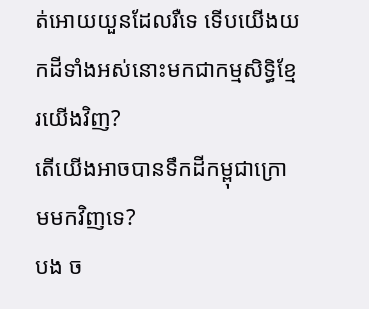ត់អោយយួនដែលរឺទេ ទើបយើងយកដីទាំងអស់នោះមកជាកម្មសិទ្ធិខ្មែរយើងវិញ?
តើយើងអាចបានទឹកដីកម្ពុជាក្រោមមកវិញទេ?
បង ច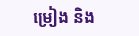ម្រៀង និង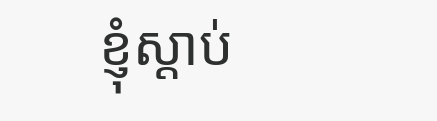ខ្ញុំស្តាប់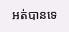អត់បានទេ